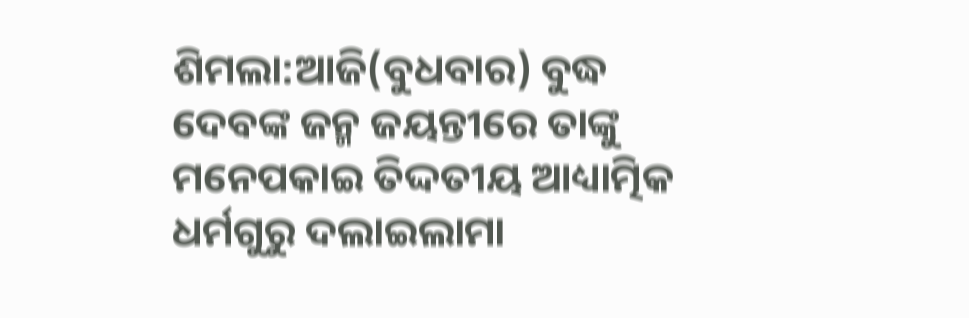ଶିମଲା:ଆଜି(ବୁଧବାର) ବୁଦ୍ଧ ଦେବଙ୍କ ଜନ୍ମ ଜୟନ୍ତୀରେ ତାଙ୍କୁ ମନେପକାଇ ତିଦ୍ଦତୀୟ ଆଧ୍ୟାତ୍ମିକ ଧର୍ମଗୁରୁ ଦଲାଇଲାମା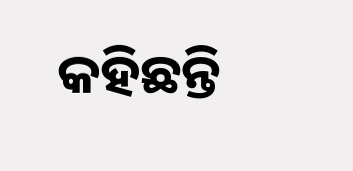କହିଛନ୍ତି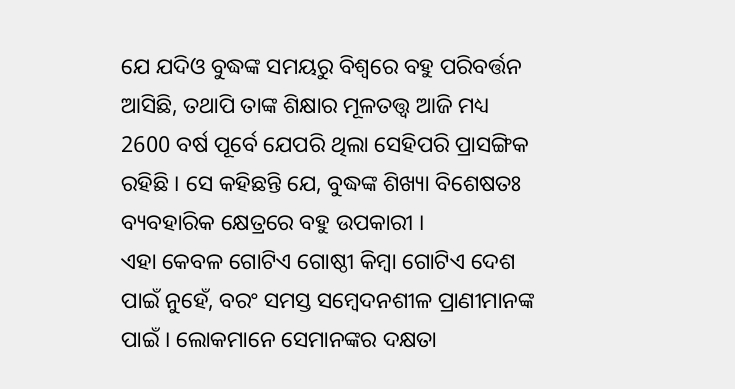ଯେ ଯଦିଓ ବୁଦ୍ଧଙ୍କ ସମୟରୁ ବିଶ୍ୱରେ ବହୁ ପରିବର୍ତ୍ତନ ଆସିଛି, ତଥାପି ତାଙ୍କ ଶିକ୍ଷାର ମୂଳତତ୍ତ୍ବ ଆଜି ମଧ୍ୟ 2600 ବର୍ଷ ପୂର୍ବେ ଯେପରି ଥିଲା ସେହିପରି ପ୍ରାସଙ୍ଗିକ ରହିଛି । ସେ କହିଛନ୍ତି ଯେ, ବୁଦ୍ଧଙ୍କ ଶିଖ୍ୟା ବିଶେଷତଃ ବ୍ୟବହାରିକ କ୍ଷେତ୍ରରେ ବହୁ ଉପକାରୀ ।
ଏହା କେବଳ ଗୋଟିଏ ଗୋଷ୍ଠୀ କିମ୍ବା ଗୋଟିଏ ଦେଶ ପାଇଁ ନୁହେଁ, ବରଂ ସମସ୍ତ ସମ୍ବେଦନଶୀଳ ପ୍ରାଣୀମାନଙ୍କ ପାଇଁ । ଲୋକମାନେ ସେମାନଙ୍କର ଦକ୍ଷତା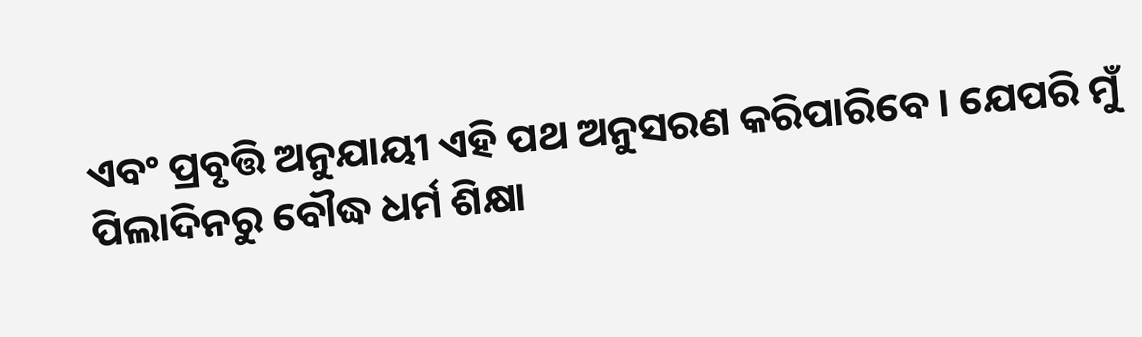ଏବଂ ପ୍ରବୃତ୍ତି ଅନୁଯାୟୀ ଏହି ପଥ ଅନୁସରଣ କରିପାରିବେ । ଯେପରି ମୁଁ ପିଲାଦିନରୁ ବୌଦ୍ଧ ଧର୍ମ ଶିକ୍ଷା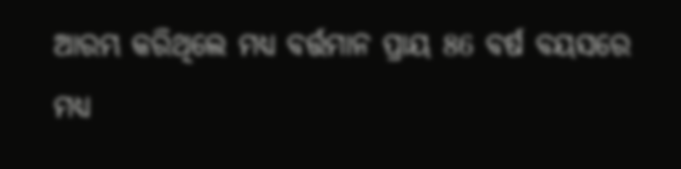ଆରମ୍ଭ କରିଥିଲେ ମଧ୍ୟ ବର୍ତ୍ତମାନ ପ୍ରାୟ 86 ବର୍ଷ ବୟସରେ ମଧ୍ୟ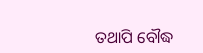ତଥାପି ବୌଦ୍ଧ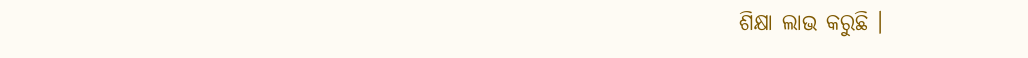ଶିକ୍ଷା ଲାଭ କରୁଛି ।